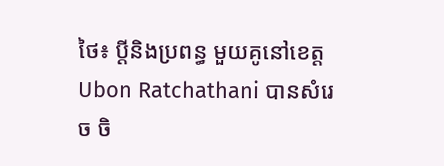ថៃ៖ ប្តីនិងប្រពន្ធ មួយគូនៅខេត្តUbon Ratchathani បានសំរេច ចិ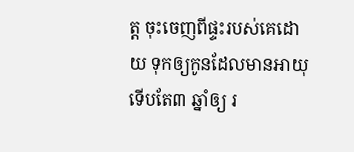ត្ត ចុះចេញពីផ្ទះរបស់គេដោយ ទុកឲ្យកូនដែលមានអាយុ ទើបតែ៣ ឆ្នាំឲ្យ រ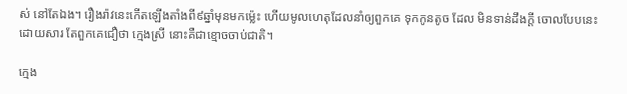ស់ នៅតែឯង។ រឿងរ៉ាវនេះកើតឡើងតាំងពី៩ឆ្នាំមុនមកម្ល៉េះ ហើយមូលហេតុដែលនាំឲ្យពួកគេ ទុកកូនតូច ដែល មិនទាន់ដឹងក្តី ចោលបែបនេះ ដោយសារ តែពួកគេជឿថា ក្មេងស្រី នោះគឺជាខ្មោចចាប់ជាតិ។

ក្មេង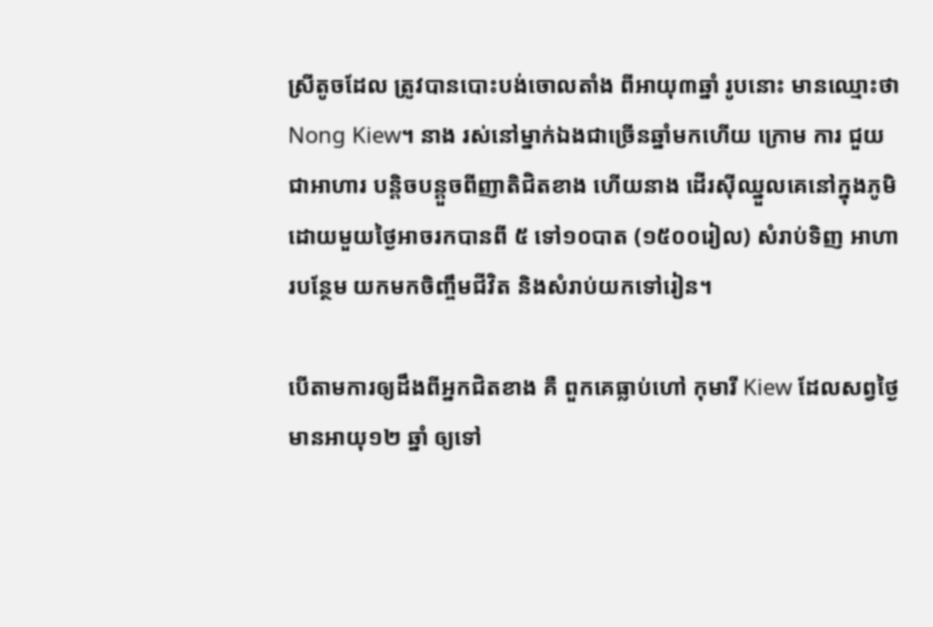ស្រីតូចដែល ត្រូវបានបោះបង់ចោលតាំង ពីអាយុ៣ឆ្នាំ រូបនោះ មានឈ្មោះថា Nong Kiew។ នាង រស់នៅម្នាក់ឯងជាច្រើនឆ្នាំមកហើយ ក្រោម ការ ជួយជាអាហារ បន្តិចបន្តួចពីញាតិជិតខាង ហើយនាង ដើរស៊ីឈ្នួលគេនៅក្នុងភូមិ ដោយមួយថ្ងៃអាចរកបានពី ៥ ទៅ១០បាត (១៥០០រៀល) សំរាប់ទិញ អាហារបន្ថែម យកមកចិញ្ចឹមជីវិត និងសំរាប់យកទៅរៀន។

បើតាមការឲ្យដឹងពីអ្នកជិតខាង គឺ ពួកគេធ្លាប់ហៅ កុមារី Kiew ដែលសព្វថ្ងៃមានអាយុ១២ ឆ្នាំ ឲ្យទៅ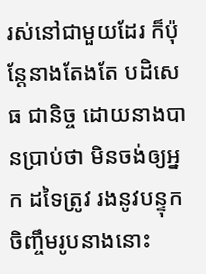រស់នៅជាមួយដែរ ក៏ប៉ុន្តែនាងតែងតែ បដិសេធ ជានិច្ច ដោយនាងបានប្រាប់ថា មិនចង់ឲ្យអ្នក ដទៃត្រូវ រងនូវបន្ទុកចិញ្ចឹមរូបនាងនោះ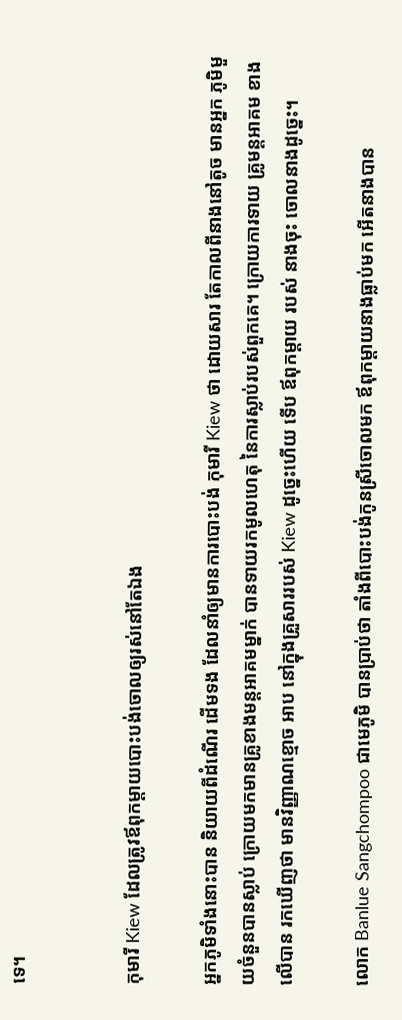ទេ។


កុមារី Kiew ដែលត្រូវឪពុកម្តាយបោះបង់ចោលឲ្យរស់នៅតែឯង

អ្នកភូមិទាំងនោះបាន និយាយពីដំណើរ ដើមទង ដែលនាំឲ្យមានការបោះបង់ កុមារី Kiew ថា ដោយសារ តែកាលពីនាងនៅតូច មានអ្នក ភូមិមួយចំនួនបានស្លាប់ ក្រោយមកមានគ្រូខាងមន្តអាគមម្នាក់ បានទាយរកមូលហេតុ នៃការស្លាប់របស់ពួកគេ។ ក្រោយការទាយ គ្រូមន្តអាគម ខាងលើបាន រកឃើញថា មានវិញ្ញាណខ្មោច អាប នៅក្នុងគ្រួសាររបស់ Kiew ដូច្នេះហើយ ទើប ឪពុកម្តាយ របស់ នាងចុះ ចោលនាងដូច្នេះ។

លោក Banlue Sangchompoo ជាមេភូមិ បានប្រាប់ថា តាំងពីបោះបង់កូនស្រីចោលមក ឪពុកម្តាយនាងធ្លាប់មក អើតនាងបាន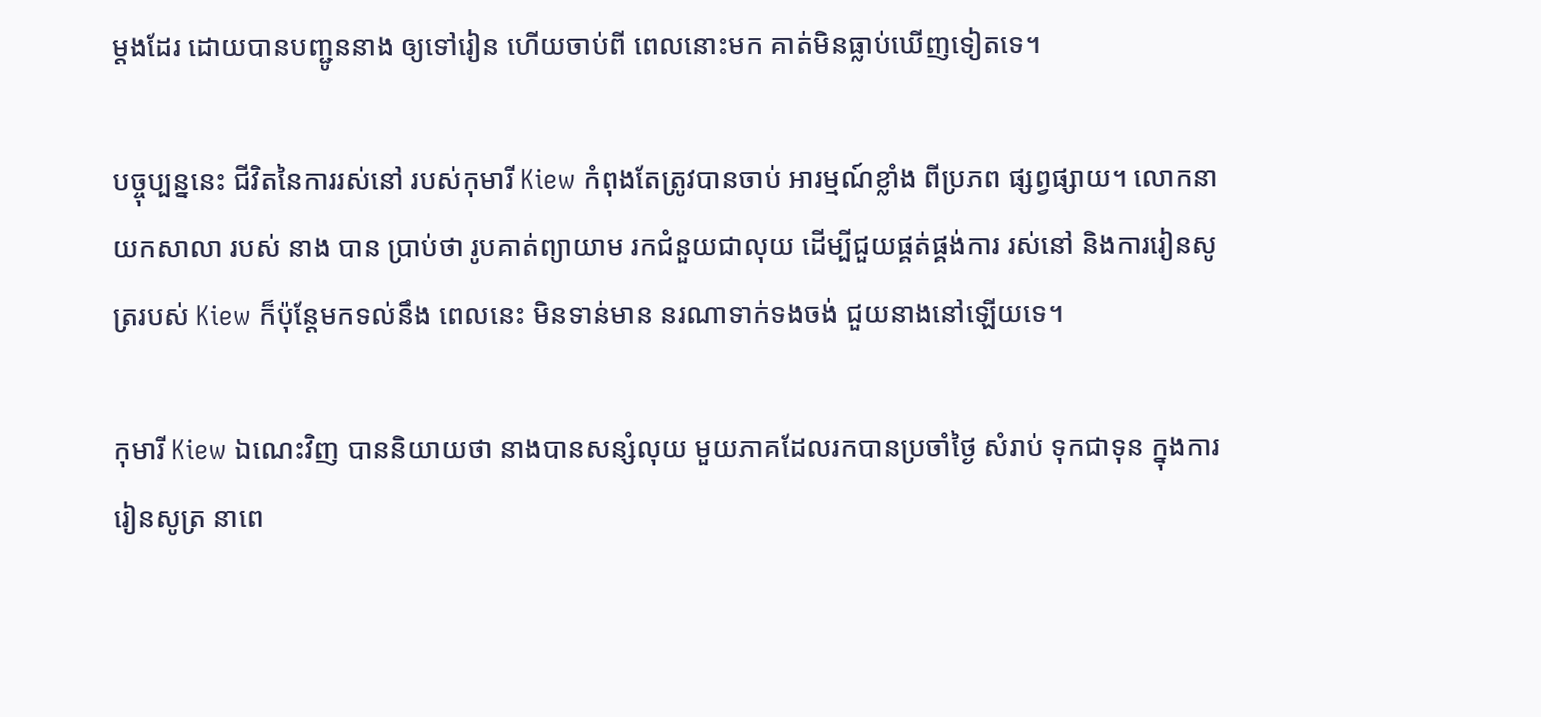ម្តងដែរ ដោយបានបញ្ជូននាង ឲ្យទៅរៀន ហើយចាប់ពី ពេលនោះមក គាត់មិនធ្លាប់ឃើញទៀតទេ។

បច្ចុប្បន្ននេះ ជីវិតនៃការរស់នៅ របស់កុមារី Kiew កំពុងតែត្រូវបានចាប់ អារម្មណ៍ខ្លាំង ពីប្រភព ផ្សព្វផ្សាយ។ លោកនាយកសាលា របស់ នាង បាន ប្រាប់ថា រូបគាត់ព្យាយាម រកជំនួយជាលុយ ដើម្បីជួយផ្គត់ផ្គង់ការ រស់នៅ និងការរៀនសូត្ររបស់ Kiew ក៏ប៉ុន្តែមកទល់នឹង ពេលនេះ មិនទាន់មាន នរណាទាក់ទងចង់ ជួយនាងនៅឡើយទេ។

កុមារី Kiew ឯណេះវិញ បាននិយាយថា នាងបានសន្សំលុយ មួយភាគដែលរកបានប្រចាំថ្ងៃ សំរាប់ ទុកជាទុន ក្នុងការរៀនសូត្រ នាពេ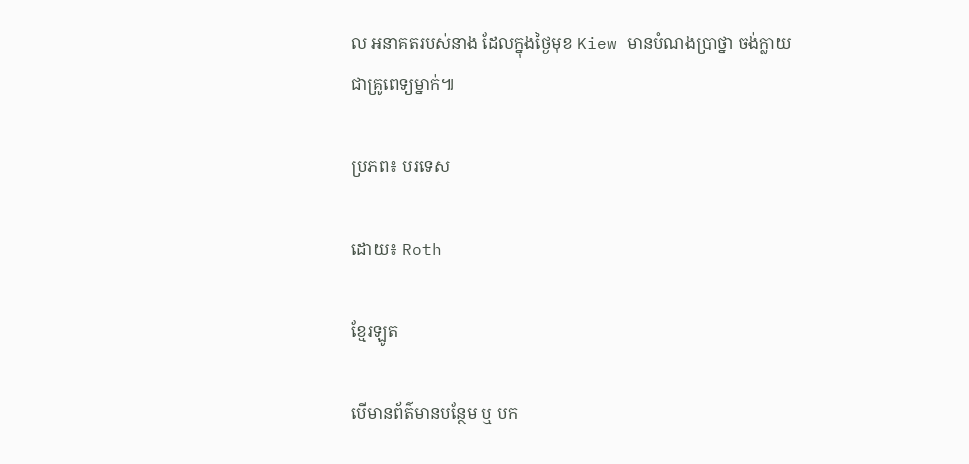ល អនាគតរបស់នាង ដែលក្នុងថ្ងៃមុខ Kiew មានបំណងប្រាថ្នា ចង់ក្លាយ ជាគ្រូពេទ្យម្នាក់៕

ប្រភព៖ បរទេស

ដោយ៖ Roth

ខ្មែរឡូត

បើមានព័ត៌មានបន្ថែម ឬ បក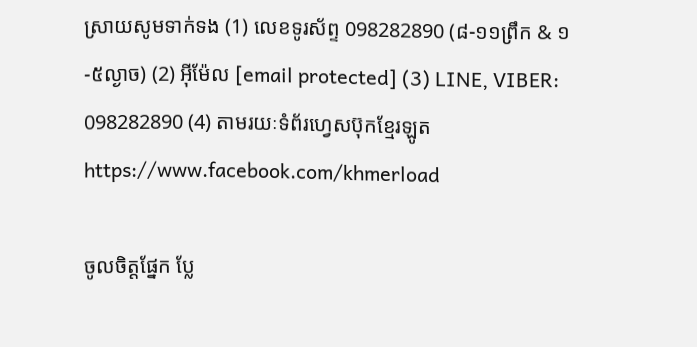ស្រាយសូមទាក់ទង (1) លេខទូរស័ព្ទ 098282890 (៨-១១ព្រឹក & ១-៥ល្ងាច) (2) អ៊ីម៉ែល [email protected] (3) LINE, VIBER: 098282890 (4) តាមរយៈទំព័រហ្វេសប៊ុកខ្មែរឡូត https://www.facebook.com/khmerload

ចូលចិត្តផ្នែក ប្លែ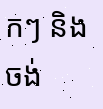កៗ និងចង់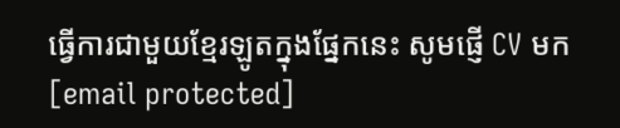ធ្វើការជាមួយខ្មែរឡូតក្នុងផ្នែកនេះ សូមផ្ញើ CV មក [email protected]